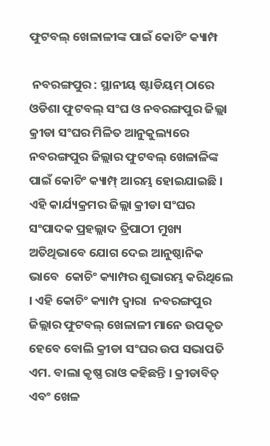ଫୁଟବଲ୍ ଖେଳାଳୀଙ୍କ ପାଇଁ କୋଚିଂ କ୍ୟାମ୍ପ

 ନବରଙ୍ଗପୁର : ସ୍ଥାନୀୟ ଷ୍ଟାଡିୟମ୍ ଠାରେ ଓଡିଶା ଫୁଟବଲ୍ ସଂଘ ଓ ନବରଙ୍ଗପୁର ଜିଲ୍ଲା କ୍ରୀଡା ସଂଘର ମିଳିତ ଆନୁକୁଲ୍ୟରେ ନବରଙ୍ଗପୁର ଜିଲ୍ଲାର ଫୁଟବଲ୍ ଖେଳାଳିଙ୍କ ପାଇଁ କୋଚିଂ କ୍ୟାମ୍ପ୍ ଆରମ୍ଭ ହୋଇଯାଇଛି । ଏହି କାର୍ଯ୍ୟକ୍ରମର ଜିଲ୍ଲା କ୍ରୀଡା ସଂଘର ସଂପାଦକ ପ୍ରହଲ୍ଲାଦ ତ୍ରିପାଠୀ ମୁଖ୍ୟ ଅତିଥିଭାବେ ଯୋଗ ଦେଇ ଆନୁଷ୍ଠାନିକ ଭାବେ  କୋଚିଂ କ୍ୟାମ୍ପର ଶୁଭାରମ୍ଭ କରିଥିଲେ । ଏହି କୋଚିଂ କ୍ୟାମ୍ପ ଦ୍ୱାରା  ନବରଙ୍ଗପୁର ଜିଲ୍ଲାର ଫୁଟବଲ୍ ଖେଳାଳୀ ମାନେ ଉପକୃତ ହେବେ ବୋଲି କ୍ରୀଡା ସଂଘର ଉପ ସଭାପତି ଏମ. ବାଲା କୃଷ୍ଣ ରାଓ କହିଛନ୍ତି । କ୍ରୀଡାବିତ୍ ଏବଂ ଖେଳ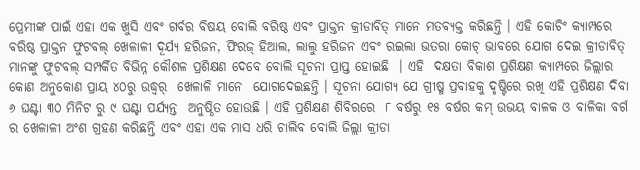ପ୍ରେମୀଙ୍କ ପାଇଁ ଏହା ଏକ ଖୁସି ଏବଂ ଗର୍ବର ବିଷୟ ବୋଲି ବରିଷ୍ଠ ଏବଂ ପ୍ରାକ୍ତନ କ୍ରୀଡାବିତ୍ ମାନେ ମତବ୍ୟକ୍ତ କରିଛନ୍ତି । ଏହି କୋଚିଂ କ୍ୟାମ୍ପରେ ବରିଷ୍ଠ ପ୍ରାକ୍ତନ ଫୁଟବଲ୍ ଖେଳାଳୀ ଦୂର୍ଯ୍ୟ ହରିଜନ, ଫିରଜ୍ ହିଆଲ, ଲାଲୁ ହରିଜନ ଏବଂ ରଇଲା ଭତରା କୋଚ୍ ଭାବରେ ଯୋଗ ଦେଇ କ୍ରୀଡାବିତ୍ ମାନଙ୍କୁ ଫୁଟବଲ୍ ସମ୍ପର୍କିତ ବିଭିନ୍ନ କୌଶଳ ପ୍ରଶିକ୍ଷଣ ଦେବେ ବୋଲି ସୂଚନା ପ୍ରାପ୍ତ ହୋଇଛି  । ଏହି  ଦକ୍ଷତା ବିକାଶ ପ୍ରଶିକ୍ଷଣ କ୍ୟାମ୍ପରେ ଜିଲ୍ଲାର କୋଣ ଅନୁକୋଣ ପ୍ରାୟ ୪୦ରୁ ଉଦ୍ଧ୍ୱର୍  ଖେଳାଳି ମାନେ  ଯୋଗଦେଇଛନ୍ତି । ସୂଚନା ଯୋଗ୍ୟ ଯେ ଗ୍ରୀଷ୍ମ ପ୍ରବାହକୁ ଦୃଷ୍ଟିରେ ରଖି ଏହି ପ୍ରଶିକ୍ଷଣ ଦିବା ୬ ଘଣ୍ଟା ୩୦ ମିନିଟ ରୁ ୯ ଘଣ୍ଟା ପର୍ଯ୍ୟନ୍ତ  ଅନୁଷ୍ଠିତ ହୋଉଛି । ଏହି ପ୍ରଶିକ୍ଷଣ ଶିବିରରେ  ୮ ବର୍ଷରୁ ୧୫ ବର୍ଷର କମ୍ ଉଭୟ ବାଳକ ଓ ବାଳିକା ବର୍ଗ ର ଖେଳାଳୀ ଅଂଶ ଗ୍ରହଣ କରିଛନ୍ତି ଏବଂ ଏହା ଏକ ମାସ ଧରି ଚାଲିବ ବୋଲି ଜିଲ୍ଲା କ୍ରୀଡା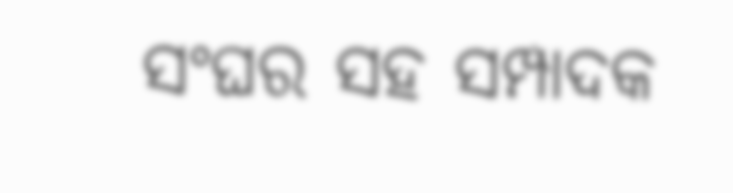ସଂଘର ସହ ସମ୍ପାଦକ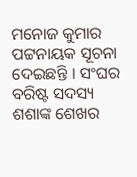ମନୋଜ କୁମାର ପଟ୍ଟନାୟକ ସୂଚନା ଦେଇଛନ୍ତି । ସଂଘର ବରିଷ୍ଟ ସଦସ୍ୟ ଶଶାଙ୍କ ଶେଖର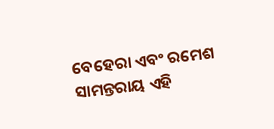ବେହେରା ଏବଂ ରମେଶ ସାମନ୍ତରାୟ ଏହି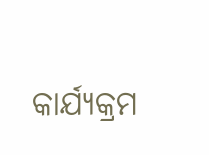କାର୍ଯ୍ୟକ୍ରମ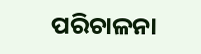ପରିଚାଳନା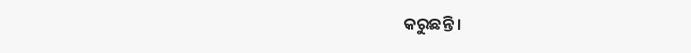କରୁଛନ୍ତି ।